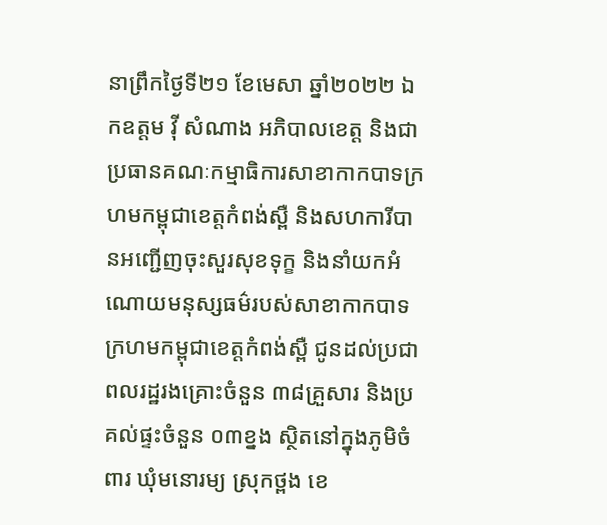នាព្រឹកថ្ងៃទី២១ ខែមេសា ឆ្នាំ២០២២ ឯកឧត្តម វ៉ី សំណាង អភិបាលខេត្ត និងជាប្រធានគណៈកម្មាធិការសាខាកាកបាទក្រហមកម្ពុជាខេត្តកំពង់ស្ពឺ និងសហការីបានអញ្ជើញចុះសួរសុខទុក្ខ និងនាំយកអំណោយមនុស្សធម៌របស់សាខាកាកបាទក្រហមកម្ពុជាខេត្តកំពង់ស្ពឺ ជូនដល់ប្រជាពលរដ្ឋរងគ្រោះចំនួន ៣៨គ្រួសារ និងប្រគល់ផ្ទះចំនួន ០៣ខ្នង ស្ថិតនៅក្នុងភូមិចំពារ ឃុំមនោរម្យ ស្រុកថ្ពង ខេ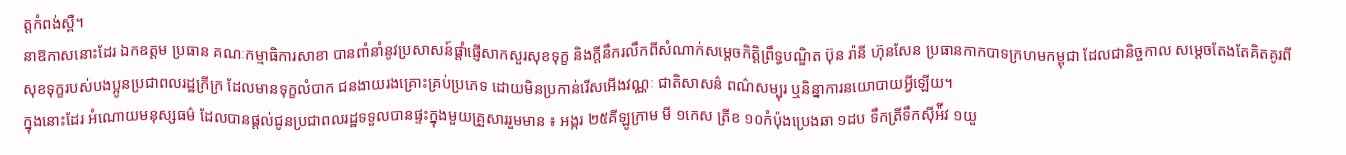ត្តកំពង់ស្ពឺ។
នាឱកាសនោះដែរ ឯកឧត្តម ប្រធាន គណៈកម្មាធិការសាខា បានពាំនាំនូវប្រសាសន៍ផ្តាំផ្ញើសាកសួរសុខទុក្ខ និងក្តីនឹករលឹកពីសំណាក់សម្តេចកិត្តិព្រឹទ្ធបណ្ឌិត ប៊ុន រ៉ានី ហ៊ុនសែន ប្រធានកាកបាទក្រហមកម្ពុជា ដែលជានិច្ចកាល សម្តេចតែងតែគិតគូរពីសុខទុក្ខរបស់បងប្អូនប្រជាពលរដ្ឋក្រីក្រ ដែលមានទុក្ខលំបាក ជនងាយរងគ្រោះគ្រប់ប្រភេទ ដោយមិនប្រកាន់រើសអើងវណ្ណៈ ជាតិសាសន៌ ពណ៌សម្បុរ ឬនិន្នាការនយោបាយអ្វីឡើយ។
ក្នុងនោះដែរ អំណោយមនុស្សធម៌ ដែលបានផ្តល់ជូនប្រជាពលរដ្ឋទទួលបានផ្ទះក្នុងមួយគ្រួសាររួមមាន ៖ អង្ករ ២៥គីឡូក្រាម មី ១កេស ត្រីខ ១០កំប៉ុងប្រេងឆា ១ដប ទឹកត្រីទឹកស៊ីអ៉ីវ ១យួ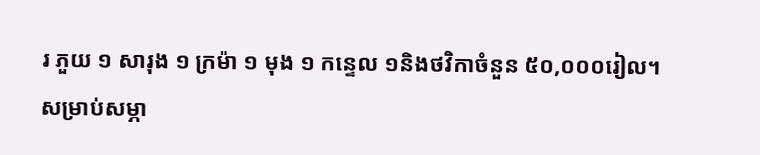រ ភួយ ១ សារុង ១ ក្រម៉ា ១ មុង ១ កន្ទេល ១និងថវិកាចំនួន ៥០,០០០រៀល។
សម្រាប់សម្ភា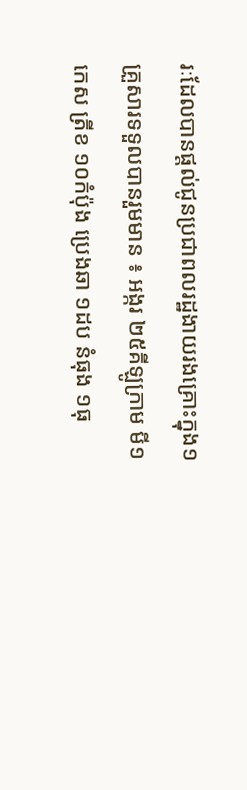រៈដែលបានផ្តល់ជូនប្រជាពលរដ្ឋងាយរងគ្រោះក្នុង១គ្រួសារទទួលបានរួមមាន ៖ អង្ករ ២៥គីឡូក្រាម មី១កេស ត្រីខ ១០កំប៉ុង ប្រេងឆា ១ដប នំធុង ១ធុ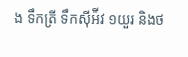ង ទឹកត្រី ទឹកស៊ីអ៉ីវ ១យួរ និងថ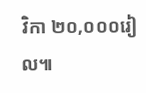វិកា ២០,០០០រៀល៕